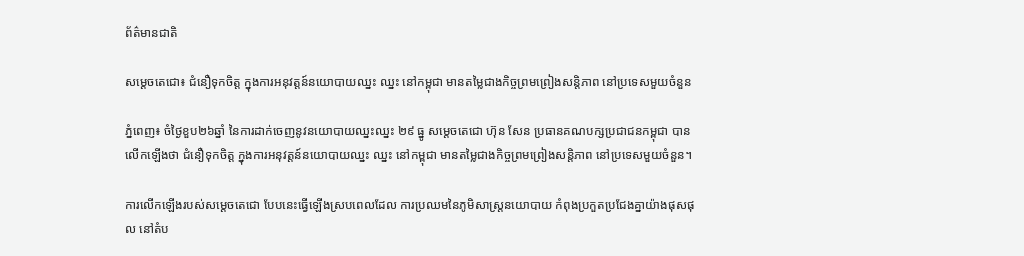ព័ត៌មានជាតិ

សម្ដេចតេជោ៖ ជំនឿទុកចិត្ត ក្នុងការអនុវត្តន៍នយោបាយឈ្នះ ឈ្នះ នៅកម្ពុជា មានតម្លៃជាងកិច្ចព្រមព្រៀងសន្តិភាព នៅប្រទេសមួយចំនួន

ភ្នំពេញ៖ ចំថ្ងៃខួប២៦ឆ្នាំ នៃការដាក់ចេញនូវនយោបាយឈ្នះឈ្នះ ២៩ ធ្នូ សម្ដេចតេជោ ហ៊ុន សែន ប្រធានគណបក្សប្រជាជនកម្ពុជា បានលើកឡើងថា ជំនឿទុកចិត្ត ក្នុងការអនុវត្តន៍នយោបាយឈ្នះ ឈ្នះ នៅកម្ពុជា មានតម្លៃជាងកិច្ចព្រមព្រៀងសន្តិភាព នៅប្រទេសមួយចំនួន។

ការលើកឡើងរបស់សម្ដេចតេជោ បែបនេះធ្វើឡើងស្របពេលដែល ការប្រឈមនៃភូមិសាស្រ្តនយោបាយ កំពុងប្រកួតប្រជែងគ្នាយ៉ាងផុសផុល នៅតំប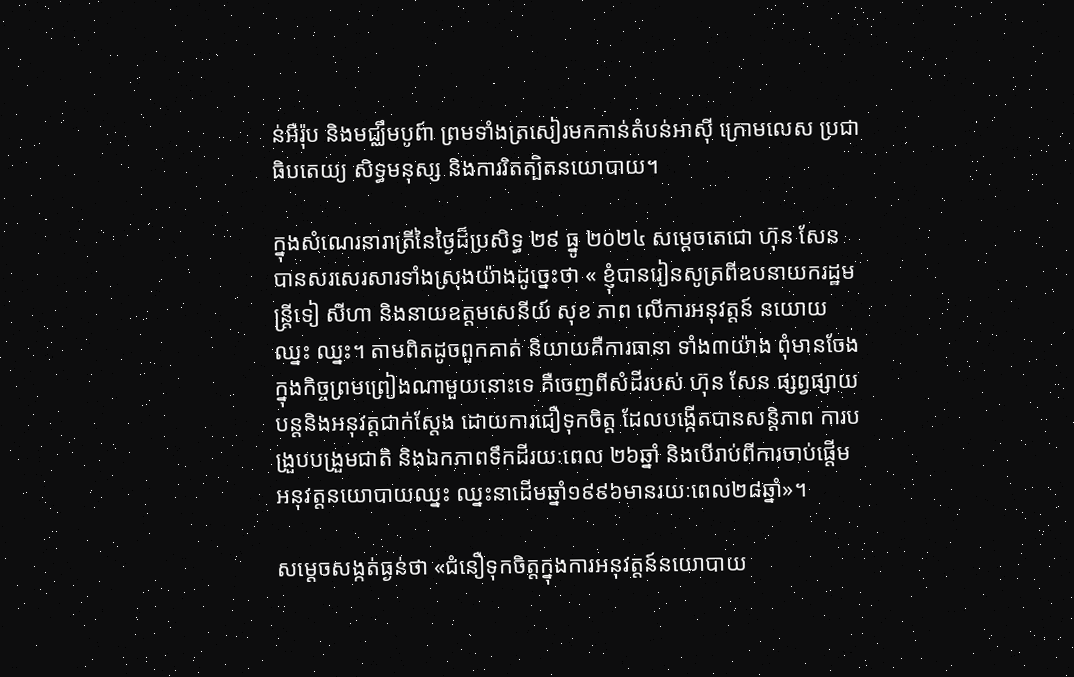ន់អឺរ៉ុប និងមជ្ឈឹមបូព៍ា ព្រមទាំងត្រសៀរមកកាន់តំបន់អាស៊ី ក្រោមលេស ប្រជាធិបតេយ្យ សិទ្ធមនុស្ស និងការរិតត្បិតនយោបាយ។

ក្នុងសំណេរនារាត្រីនៃថ្ងៃដ៏ប្រសិទ្ធ ២៩ ធ្នូ ២០២៤ សម្ដេចតេជោ ហ៊ុន សែន បានសរសេរសារទាំងស្រុងយ៉ាងដូច្នេះថា « ខ្ញុំបានរៀនសូត្រពីឧបនាយករដ្ឋមន្ត្រីទៀ សីហា និងនាយឧត្តមសេនីយ៍ សុខ ភាព លើការអនុវត្តន៍ នយោយឈ្នះ ឈ្នះ។ តាមពិតដូចពួកគាត់ និយាយគឺការធានា ទាំង៣យ៉ាង ពុំមានចែងក្នុងកិច្ចព្រមព្រៀងណាមួយនោះទេ គឺចេញពីសំដីរបស់ ហ៊ុន សែន ផ្សព្វផ្សាយបន្តនិងអនុវត្តជាក់ស្តែង ដោយការជឿទុកចិត្ត ដែលបង្កើតបានសន្តិភាព ការបង្រួបបង្រួមជាតិ និងឯកភាពទឹកដីរយៈពេល ២៦ឆ្នាំ និងបើរាប់ពីការចាប់ផ្តើម អនុវត្តនយោបាយឈ្នះ ឈ្នះនាដើមឆ្នាំ១៩៩៦មានរយៈពេល២៨ឆ្នាំ»។

សម្ដេចសង្កត់ធ្ងន់ថា «ជំនឿទុកចិត្តក្នុងការអនុវត្តន៍នយោបាយ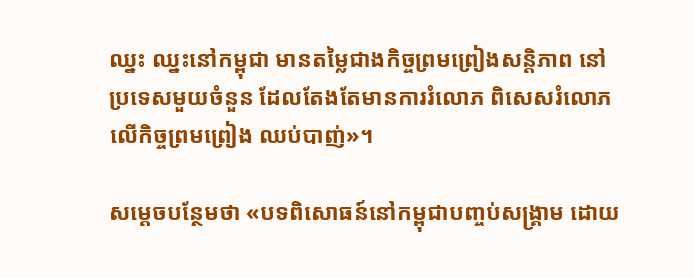ឈ្នះ ឈ្នះនៅកម្ពុជា មានតម្លៃជាងកិច្ចព្រមព្រៀងសន្តិភាព នៅប្រទេសមួយចំនួន ដែលតែងតែមានការរំលោភ ពិសេសរំលោភលើកិច្ចព្រមព្រៀង ឈប់បាញ់»។

សម្ដេចបន្ថែមថា «បទពិសោធន៍នៅកម្ពុជាបញ្ចប់សង្រ្គាម ដោយ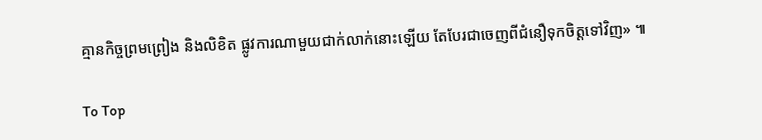គ្មានកិច្ចព្រមព្រៀង និងលិខិត ផ្លូវការណាមួយជាក់លាក់នោះឡើយ តែបែរជាចេញពីជំនឿទុកចិត្តទៅវិញ» ៕

To Top